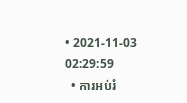• 2021-11-03 02:29:59
  • ការអប់រំ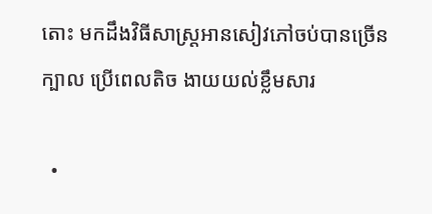តោះ មកដឹងវិធីសាស្ត្រអានសៀវភៅចប់បានច្រើនក្បាល ប្រើពេលតិច ងាយយល់ខ្លឹមសារ

  •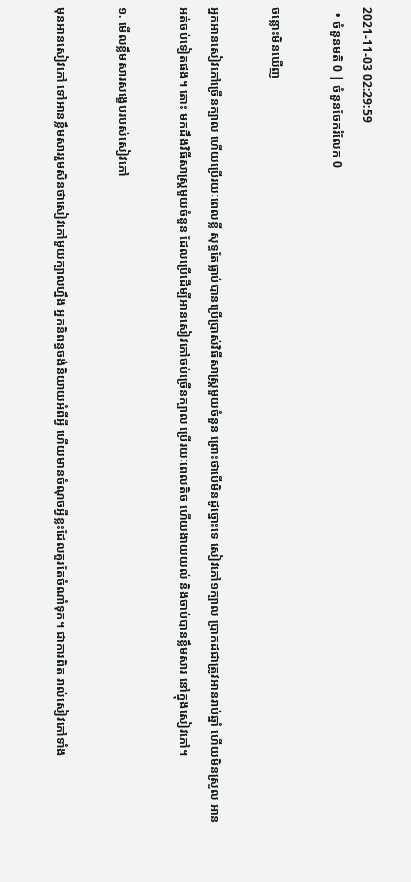2021-11-03 02:29:59
  • ចំនួនមតិ 0 | ចំនួនចែករំលែក 0

ចន្លោះមិនឃើញ

អ្នកអានសៀវភៅច្រើនក្បាល ហើយប្រើរយៈពេលខ្លី សុទ្ធតែធ្លាប់បានប្រើប្រាស់វិធីសាស្ត្រមួយចំនួន ព្រោះថាបើមិនដូច្នោះទេ សៀវភៅ១ក្បាល ប្រាកដជាត្រូវអានរាប់ឆ្នាំ ហើយមិនស្រួល អានអត់ចប់ទៀតផង។ តោះ មកដឹងវិធីសាស្ត្រមួយចំនួន ដែលប្រើដើម្បីអានសៀវភៅចប់ច្រើនក្បាល ប្រើរយៈពេលតិច ហើយងាយយល់ និងចាប់បានខ្លឹមសារ នៅក្នុងសៀវភៅ។

១. មើលខ្លឹមសារសង្ខេបរបស់សៀវភៅ

មុនអានសៀវភៅ ទៅអានខ្លឹមសាររួមសិនថាសៀវភៅមួយក្បាលហ្នឹង អ្នកនិពន្ធចង់និយាយអំពីអ្វី ហើយមានចំណុចអ្វីខ្លះដែលគួរតែចំណាំទុក។ ជាការពិត រាល់សៀវភៅទាំង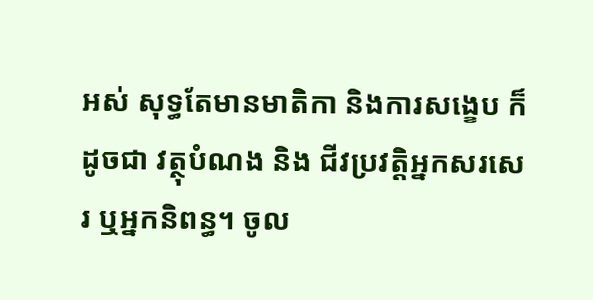អស់ សុទ្ធតែមានមាតិកា និងការសង្ខេប ក៏ដូចជា វត្ថុបំណង និង ជីវប្រវត្តិអ្នកសរសេរ ឬអ្នកនិពន្ធ។ ចូល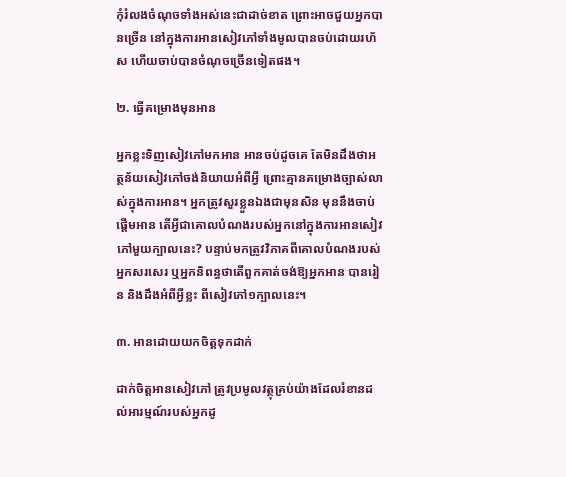កុំរំលងចំណុចទាំងអស់នេះជាដាច់ខាត ព្រោះអាចជួយអ្នកបានច្រើន នៅក្នុងការអានសៀវភៅទាំងមូលបានចប់ដោយរហ័ស ហើយចាប់បានចំណុចច្រើនទៀតផង។

២. ធ្វើគម្រោងមុនអាន

អ្នកខ្លះទិញសៀវភៅមកអាន អានចប់ដូចគេ តែមិនដឹងថាអត្ថន័យសៀវភៅចង់និយាយអំពីអ្វី ព្រោះគ្មានគម្រោងច្បាស់លាស់ក្នុងការអាន។ អ្នកត្រូវសួរខ្លួនឯងជាមុនសិន មុននឹងចាប់ផ្តើមអាន តើអ្វីជាគោលបំណងរបស់អ្នកនៅក្នុងការអានសៀវភៅមួយក្បាលនេះ? បន្ទាប់មកត្រូវវិភាគពីគោលបំណងរបស់អ្នកសរសេរ ឬអ្នកនិពន្ធថាតើពួកគាត់ចង់ឱ្យអ្នកអាន បានរៀន និងដឹងអំពីអ្វីខ្លះ ពីសៀវភៅ១ក្បាលនេះ។

៣. អានដោយយកចិត្តទុកដាក់

ដាក់ចិត្តអានសៀវភៅ ត្រូវប្រមូលវត្ថុគ្រប់យ៉ាងដែលរំខានដល់អារម្មណ៍របស់អ្នកដូ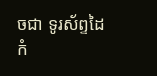ចជា ទូរស័ព្ទដៃ កំ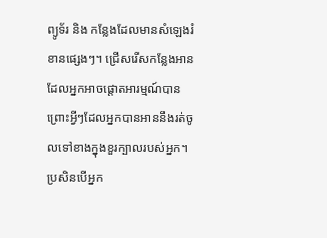ព្យូទ័រ និង កន្លែងដែលមានសំឡេងរំខានផ្សេងៗ។ ជ្រើសរើសកន្លែងអានដែលអ្នកអាចផ្តោតអារម្មណ៍បាន ព្រោះអ្វីៗដែលអ្នកបានអាននឹងរត់ចូលទៅខាងក្នុងខួរក្បាលរបស់អ្នក។ ប្រសិនបើអ្នក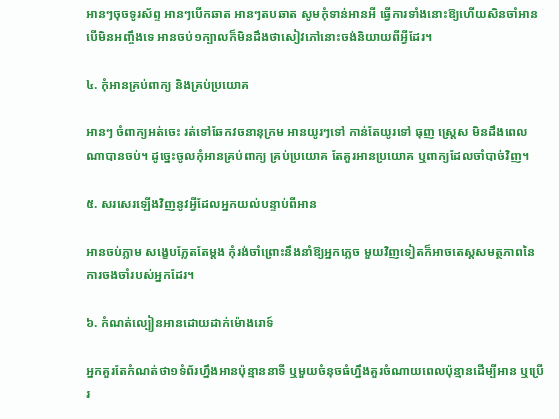អានៗចុចទូរស័ព្ទ អានៗបើកឆាត អានៗតបឆាត សូមកុំទាន់អានអី ធ្វើការទាំងនោះឱ្យហើយសិនចាំអាន បើមិនអញ្ចឹងទេ អានចប់១ក្បាលក៏មិនដឹងថាសៀវភៅនោះចង់និយាយពីអ្វីដែរ។

៤. កុំអានគ្រប់ពាក្យ និងគ្រប់ប្រយោគ

អានៗ ចំពាក្យអត់ចេះ រត់ទៅឆែកវចនានុក្រម អានយូរៗទៅ កាន់តែយូរទៅ ធុញ ស្ត្រេស មិនដឹងពេលណាបានចប់។ ដូច្នេះចូលកុំអានគ្រប់ពាក្យ គ្រប់ប្រយោគ តែគួរអានប្រយោគ ឬពាក្យដែលចាំបាច់វិញ។

៥. សរសេរឡើងវិញនូវអ្វីដែលអ្នកយល់បន្ទាប់ពីអាន

អានចប់ភ្លាម សង្ខេបភ្លែតតែម្តង កុំរង់ចាំព្រោះនឹងនាំឱ្យអ្នកភ្លេច មួយវិញទៀតក៏អាចតេស្តសមត្ថភាពនៃការចងចាំរបស់អ្នកដែរ។

៦. កំណត់ល្បៀនអានដោយដាក់ម៉ោងរោទ៍

អ្នកគួរតែកំណត់ថា១ទំព័រហ្នឹងអានប៉ុន្មាននាទី ឬមួយចំនុចធំហ្នឹងគួរចំណាយពេលប៉ុន្មានដើម្បីអាន ឬប្រើរ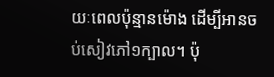យៈពេលប៉ុន្មានម៉ោង ដើម្បីអានចប់សៀវភៅ១ក្បាល។ ប៉ុ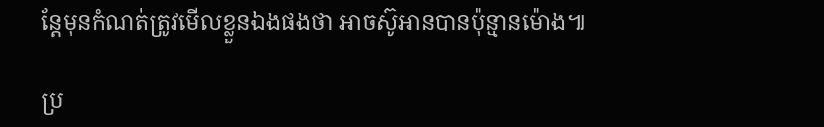ន្តែមុនកំណត់ត្រូវមើលខ្លួនឯងផងថា អាចស៊ូអានបានប៉ុន្មានម៉ោង៕

ប្រ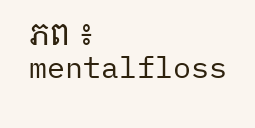ភព ៖ mentalfloss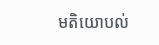មតិយោបល់